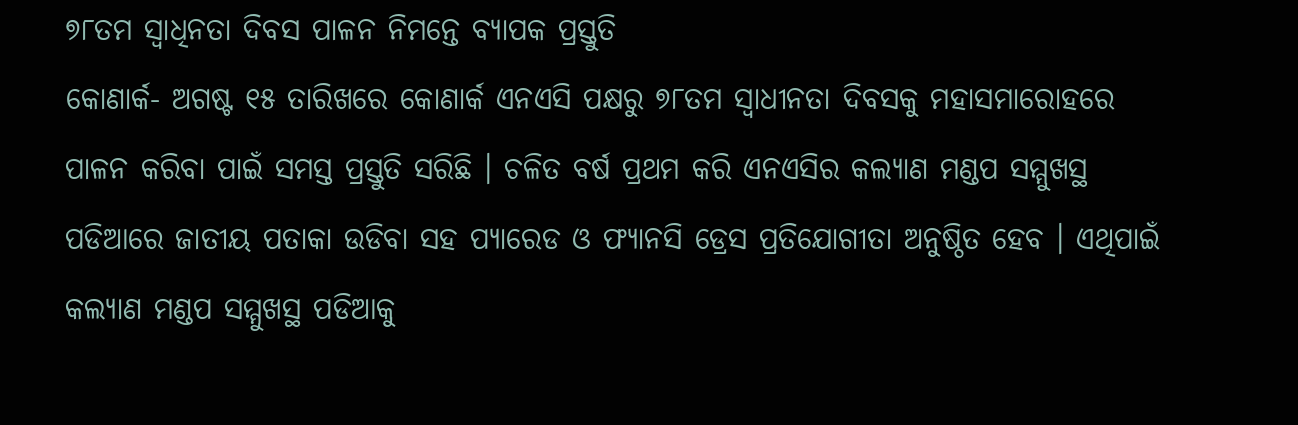୭୮ତମ ସ୍ୱାଧିନତା ଦିବସ ପାଳନ ନିମନ୍ତେ ବ୍ୟାପକ ପ୍ରସ୍ତୁତି
କୋଣାର୍କ- ଅଗଷ୍ଟ ୧୫ ତାରିଖରେ କୋଣାର୍କ ଏନଏସି ପକ୍ଷରୁ ୭୮ତମ ସ୍ୱାଧୀନତା ଦିବସକୁ ମହାସମାରୋହରେ ପାଳନ କରିବା ପାଇଁ ସମସ୍ତ ପ୍ରସ୍ତୁତି ସରିଛି । ଚଳିତ ବର୍ଷ ପ୍ରଥମ କରି ଏନଏସିର କଲ୍ୟାଣ ମଣ୍ଡପ ସମ୍ମୁଖସ୍ଥ ପଡିଆରେ ଜାତୀୟ ପତାକା ଉଡିବା ସହ ପ୍ୟାରେଡ ଓ ଫ୍ୟାନସି ଡ୍ରେସ ପ୍ରତିଯୋଗୀତା ଅନୁଷ୍ଠିତ ହେବ । ଏଥିପାଇଁ କଲ୍ୟାଣ ମଣ୍ଡପ ସମ୍ମୁଖସ୍ଥ ପଡିଆକୁ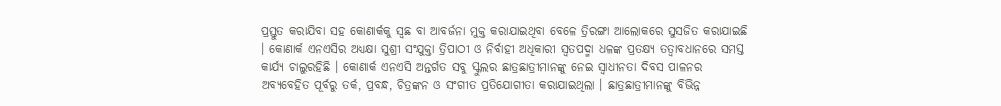ପ୍ରସ୍ତୁତ କରାଯିବା ସହ କୋଣାର୍କକୁ ସ୍ୱଛ ବା ଆବର୍ଜନା ମୁକ୍ତ କରାଯାଇଥିବା ବେଳେ ତ୍ରିରଙ୍ଗା ଆଲୋକରେ ସୁସଜିତ କରାଯାଇଛି । କୋଣାର୍କ ଏନଏସିର ଅଧ୍ୟକ୍ଷା ସୁଶ୍ରୀ ସଂଯୁକ୍ତା ତ୍ରିପାଠୀ ଓ ନିର୍ବାହୀ ଅଧିକାରୀ ସ୍ୱତପଦ୍ମା ଧଳଙ୍କ ପ୍ରତକ୍ଷ୍ୟ ତତ୍ୱାବଧାନରେ ସମସ୍ତ କାର୍ଯ୍ୟ ଚାଲୁରହିଛି । କୋଣାର୍କ ଏନଏସି ଅନ୍ତର୍ଗତ ସବୁ ସ୍କୁଲର ଛାତ୍ରଛାତ୍ରୀମାନଙ୍କୁ ନେଇ ସ୍ୱାଧୀନତା ଦିବସ ପାଳନର ଅବ୍ୟବେହିତ ପୂର୍ବରୁ ତର୍କ, ପ୍ରବନ୍ଧ, ଚିତ୍ରଙ୍କନ ଓ ସଂଗୀତ ପ୍ରତିଯୋଗୀତା କରାଯାଇଥିଲା । ଛାତ୍ରଛାତ୍ରୀମାନଙ୍କୁ ବିଭିନ୍ନ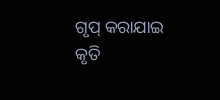ଗୃପ୍ କରାଯାଇ କୃତି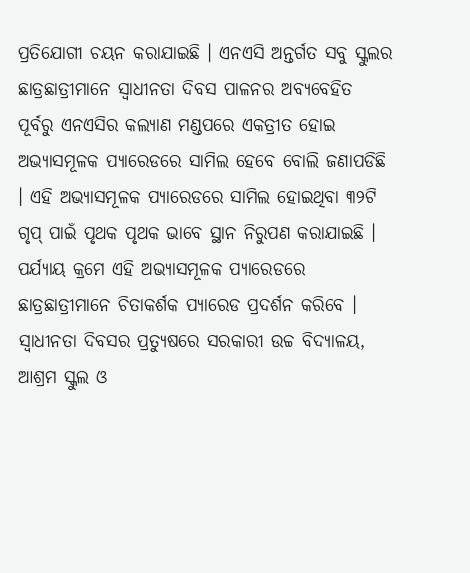ପ୍ରତିଯୋଗୀ ଚୟନ କରାଯାଇଛି । ଏନଏସି ଅନ୍ତର୍ଗତ ସବୁ ସ୍କୁଲର ଛାତ୍ରଛାତ୍ରୀମାନେ ସ୍ୱାଧୀନତା ଦିବସ ପାଳନର ଅବ୍ୟବେହିତ ପୂର୍ବରୁ ଏନଏସିର କଲ୍ୟାଣ ମଣ୍ଡପରେ ଏକତ୍ରୀତ ହୋଇ ଅଭ୍ୟାସମୂଳକ ପ୍ୟାରେଡରେ ସାମିଲ ହେବେ ବୋଲି ଜଣାପଡିଛି । ଏହି ଅଭ୍ୟାସମୂଳକ ପ୍ୟାରେଡରେ ସାମିଲ ହୋଇଥିବା ୩୨ଟି ଗୃପ୍ ପାଇଁ ପୃଥକ ପୃଥକ ଭାବେ ସ୍ଥାନ ନିରୁପଣ କରାଯାଇଛି । ପର୍ଯ୍ୟାୟ କ୍ରମେ ଏହି ଅଭ୍ୟାସମୂଳକ ପ୍ୟାରେଡରେ ଛାତ୍ରଛାତ୍ରୀମାନେ ଚିତାକର୍ଶକ ପ୍ୟାରେଡ ପ୍ରଦର୍ଶନ କରିବେ । ସ୍ୱାଧୀନତା ଦିବସର ପ୍ରତ୍ୟୁଷରେ ସରକାରୀ ଉଚ୍ଚ ବିଦ୍ୟାଳୟ, ଆଶ୍ରମ ସ୍କୁଲ ଓ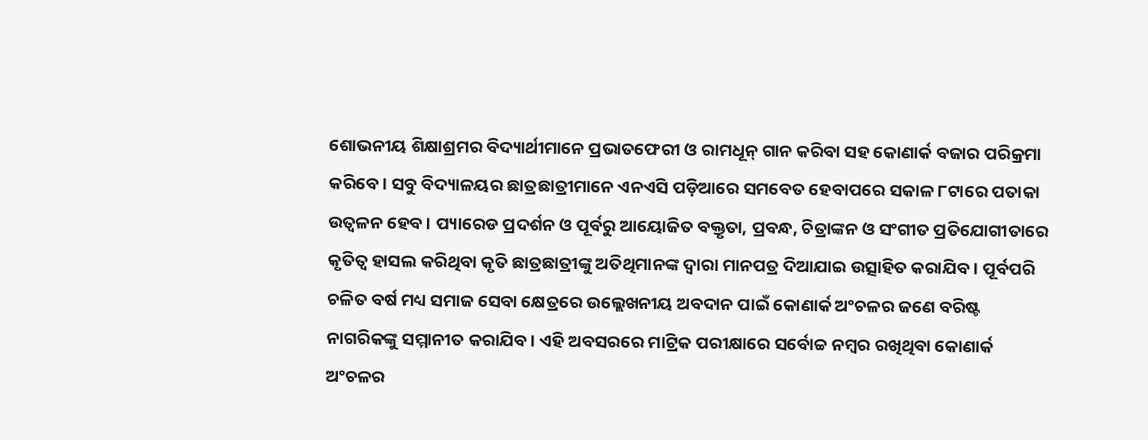ଶୋଭନୀୟ ଶିକ୍ଷାଶ୍ରମର ବିଦ୍ୟାର୍ଥୀମାନେ ପ୍ରଭାତଫେରୀ ଓ ରାମଧୂନ୍ ଗାନ କରିବା ସହ କୋଣାର୍କ ବଜାର ପରିକ୍ରମା କରିବେ । ସବୁ ବିଦ୍ୟାଳୟର ଛାତ୍ରଛାତ୍ରୀମାନେ ଏନଏସି ପଡ଼ିଆରେ ସମବେତ ହେବାପରେ ସକାଳ ୮ଟାରେ ପତାକା ଉତ୍ୱଳନ ହେବ । ପ୍ୟାରେଡ ପ୍ରଦର୍ଶନ ଓ ପୂର୍ବରୁ ଆୟୋଜିତ ବକ୍ତୃତା, ପ୍ରବନ୍ଧ, ଚିତ୍ରାଙ୍କନ ଓ ସଂଗୀତ ପ୍ରତିଯୋଗୀତାରେ କୃତିତ୍ୱ ହାସଲ କରିଥିବା କୃତି ଛାତ୍ରଛାତ୍ରୀଙ୍କୁ ଅତିଥିମାନଙ୍କ ଦ୍ୱାରା ମାନପତ୍ର ଦିଆଯାଇ ଉତ୍ସାହିତ କରାଯିବ । ପୂର୍ବପରି ଚଳିତ ବର୍ଷ ମଧ୍ୟ ସମାଜ ସେବା କ୍ଷେତ୍ରରେ ଉଲ୍ଲେଖନୀୟ ଅବଦାନ ପାଇଁ କୋଣାର୍କ ଅଂଚଳର ଜଣେ ବରିଷ୍ଟ ନାଗରିକଙ୍କୁ ସମ୍ମାନୀତ କରାଯିବ । ଏହି ଅବସରରେ ମାଟ୍ରିକ ପରୀକ୍ଷାରେ ସର୍ବୋଚ୍ଚ ନମ୍ବର ରଖିଥିବା କୋଣାର୍କ ଅଂଚଳର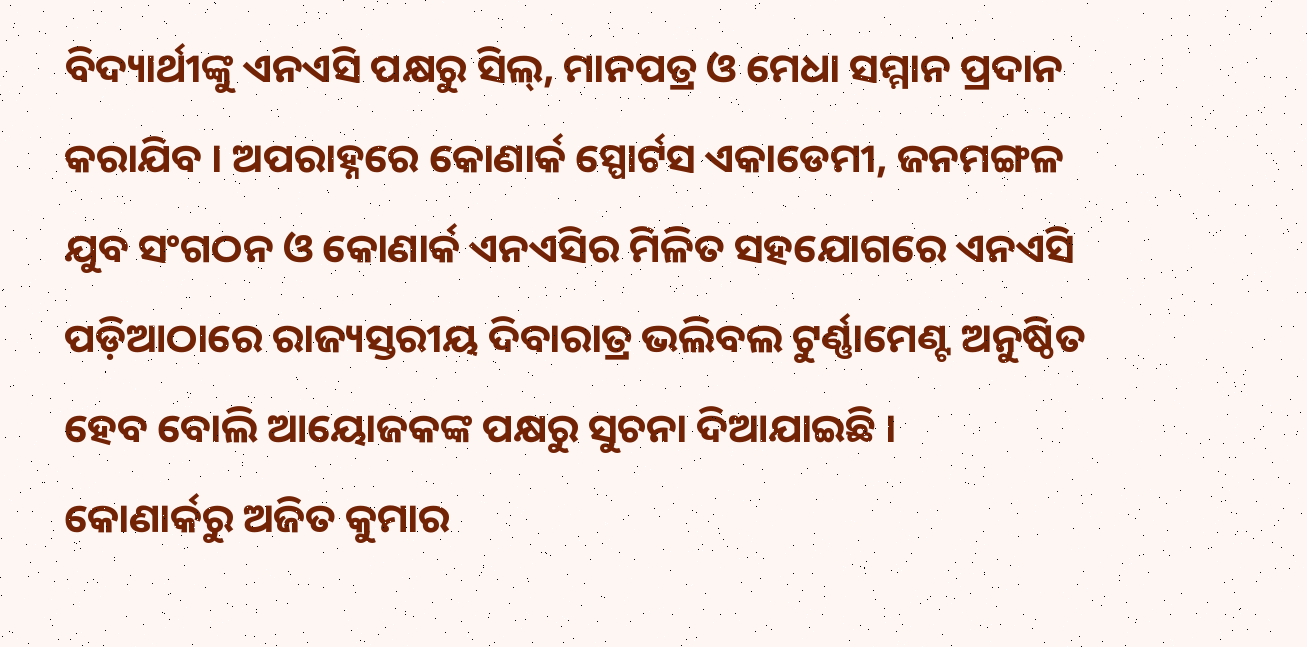ବିଦ୍ୟାର୍ଥୀଙ୍କୁ ଏନଏସି ପକ୍ଷରୁ ସିଲ୍, ମାନପତ୍ର ଓ ମେଧା ସମ୍ମାନ ପ୍ରଦାନ କରାଯିବ । ଅପରାହ୍ନରେ କୋଣାର୍କ ସ୍ପୋର୍ଟସ ଏକାଡେମୀ, ଜନମଙ୍ଗଳ ଯୁବ ସଂଗଠନ ଓ କୋଣାର୍କ ଏନଏସିର ମିଳିତ ସହଯୋଗରେ ଏନଏସି ପଡ଼ିଆଠାରେ ରାଜ୍ୟସ୍ତରୀୟ ଦିବାରାତ୍ର ଭଲିବଲ ଟୁର୍ଣ୍ଣାମେଣ୍ଟ ଅନୁଷ୍ଠିତ ହେବ ବୋଲି ଆୟୋଜକଙ୍କ ପକ୍ଷରୁ ସୁଚନା ଦିଆଯାଇଛି ।
କୋଣାର୍କରୁ ଅଜିତ କୁମାର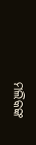ମଲିକଙ୍କ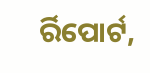ର୍ରିପୋର୍ଟ,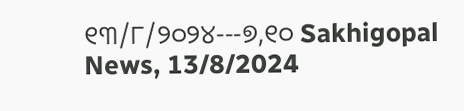୧୩/୮/୨୦୨୪---୭,୧୦ Sakhigopal News, 13/8/2024